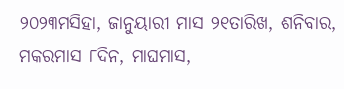୨୦୨୩ମସିହା, ଜାନୁୟାରୀ ମାସ ୨୧ତାରିଖ, ଶନିବାର, ମକରମାସ ୮ଦିନ, ମାଘମାସ,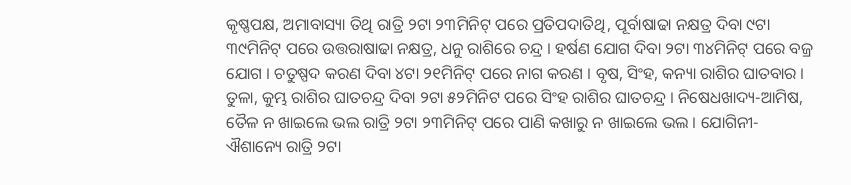କୃଷ୍ଣପକ୍ଷ, ଅମାବାସ୍ୟା ତିଥି ରାତ୍ରି ୨ଟା ୨୩ମିନିଟ୍ ପରେ ପ୍ରତିପଦାତିଥି, ପୂର୍ବାଷାଢା ନକ୍ଷତ୍ର ଦିବା ୯ଟା ୩୯ମିନିଟ୍ ପରେ ଉତ୍ତରାଷାଢା ନକ୍ଷତ୍ର, ଧନୁ ରାଶିରେ ଚନ୍ଦ୍ର । ହର୍ଷଣ ଯୋଗ ଦିବା ୨ଟା ୩୪ମିନିଟ୍ ପରେ ବଜ୍ର ଯୋଗ । ଚତୁଷ୍ପଦ କରଣ ଦିବା ୪ଟା ୨୧ମିନିଟ୍ ପରେ ନାଗ କରଣ । ବୃଷ, ସିଂହ, କନ୍ୟା ରାଶିର ଘାତବାର । ତୁଳା, କୁମ୍ଭ ରାଶିର ଘାତଚନ୍ଦ୍ର ଦିବା ୨ଟା ୫୨ମିନିଟ ପରେ ସିଂହ ରାଶିର ଘାତଚନ୍ଦ୍ର । ନିଷେଧଖାଦ୍ୟ-ଆମିଷ, ତୈଳ ନ ଖାଇଲେ ଭଲ ରାତ୍ରି ୨ଟା ୨୩ମିନିଟ୍ ପରେ ପାଣି କଖାରୁ ନ ଖାଇଲେ ଭଲ । ଯୋଗିନୀ- ଐଶାନ୍ୟେ ରାତ୍ରି ୨ଟା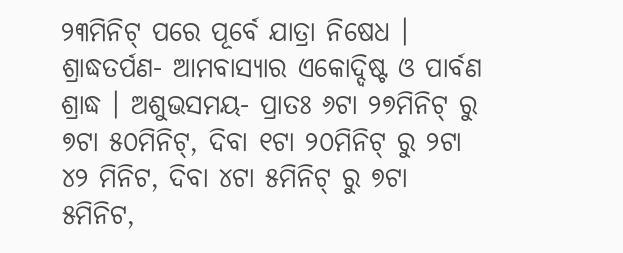୨୩ମିନିଟ୍ ପରେ ପୂର୍ବେ ଯାତ୍ରା ନିଷେଧ । ଶ୍ରାଦ୍ଧତର୍ପଣ- ଆମବାସ୍ୟାର ଏକୋଦ୍ଦିଷ୍ଟ ଓ ପାର୍ବଣ ଶ୍ରାଦ୍ଧ । ଅଶୁଭସମୟ- ପ୍ରାତଃ ୬ଟା ୨୭ମିନିଟ୍ ରୁ ୭ଟା ୫୦ମିନିଟ୍, ଦିବା ୧ଟା ୨୦ମିନିଟ୍ ରୁ ୨ଟା ୪୨ ମିନିଟ, ଦିବା ୪ଟା ୫ମିନିଟ୍ ରୁ ୭ଟା ୫ମିନିଟ,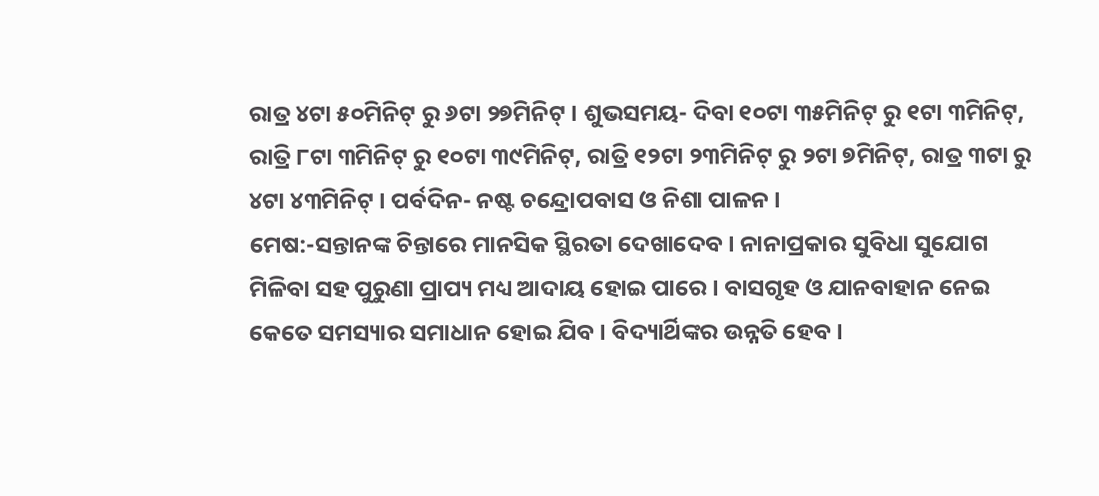ରାତ୍ର ୪ଟା ୫୦ମିନିଟ୍ ରୁ ୬ଟା ୨୭ମିନିଟ୍ । ଶୁଭସମୟ- ଦିବା ୧୦ଟା ୩୫ମିନିଟ୍ ରୁ ୧ଟା ୩ମିନିଟ୍, ରାତ୍ରି ୮ଟା ୩ମିନିଟ୍ ରୁ ୧୦ଟା ୩୯ମିନିଟ୍, ରାତ୍ରି ୧୨ଟା ୨୩ମିନିଟ୍ ରୁ ୨ଟା ୭ମିନିଟ୍, ରାତ୍ର ୩ଟା ରୁ ୪ଟା ୪୩ମିନିଟ୍ । ପର୍ବଦିନ- ନଷ୍ଟ ଚନ୍ଦ୍ରୋପବାସ ଓ ନିଶା ପାଳନ ।
ମେଷ:-ସନ୍ତାନଙ୍କ ଚିନ୍ତାରେ ମାନସିକ ସ୍ଥିରତା ଦେଖାଦେବ । ନାନାପ୍ରକାର ସୁବିଧା ସୁଯୋଗ ମିଳିବା ସହ ପୁରୁଣା ପ୍ରାପ୍ୟ ମଧ୍ୟ ଆଦାୟ ହୋଇ ପାରେ । ବାସଗୃହ ଓ ଯାନବାହାନ ନେଇ କେତେ ସମସ୍ୟାର ସମାଧାନ ହୋଇ ଯିବ । ବିଦ୍ୟାର୍ଥିଙ୍କର ଉନ୍ନତି ହେବ ।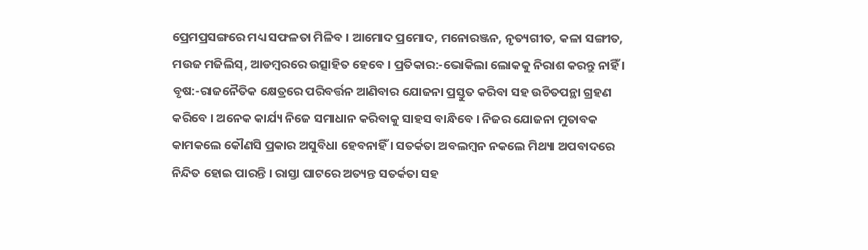ପ୍ରେମପ୍ରସଙ୍ଗରେ ମଧ୍ୟ ସଫଳତା ମିଳିବ । ଆମୋଦ ପ୍ରମୋଦ, ମନୋରଞ୍ଜନ, ନୃତ୍ୟଗୀତ, କଳା ସଙ୍ଗୀତ, ମଉଜ ମଜିଲିସ୍, ଆଡମ୍ବରରେ ଉତ୍ସାହିତ ହେବେ । ପ୍ରତିକାର:-ଭୋକିଲା ଲୋକକୁ ନିରାଶ କରନ୍ତୁ ନାହିଁ ।
ବୃଷ:-ରାଜନୈତିକ କ୍ଷେତ୍ରରେ ପରିବର୍ତ୍ତନ ଆଣିବାର ଯୋଜନା ପ୍ରସ୍ତୁତ କରିବା ସହ ଉଚିତପନ୍ଥା ଗ୍ରହଣ କରିବେ । ଅନେକ କାର୍ଯ୍ୟ ନିଜେ ସମାଧାନ କରିବାକୁ ସାହସ ବାନ୍ଧିବେ । ନିଜର ଯୋଜନା ମୁତାବକ କାମକଲେ କୌଣସି ପ୍ରକାର ଅସୁବିଧା ହେବନାହିଁ । ସତର୍କତା ଅବଲମ୍ବନ ନକଲେ ମିଥ୍ୟା ଅପବାଦରେ ନିନ୍ଦିତ ହୋଇ ପାରନ୍ତି । ରାସ୍ତା ଘାଟରେ ଅତ୍ୟନ୍ତ ସତର୍କତା ସହ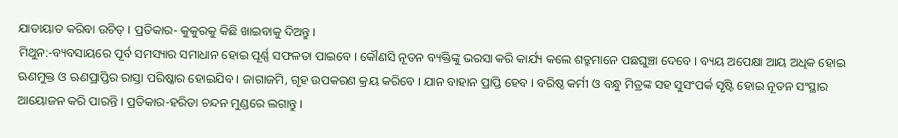ଯାତାୟାତ କରିବା ଉଚିତ୍ । ପ୍ରତିକାର- କୁକୁରକୁ କିଛି ଖାଇବାକୁ ଦିଅନ୍ତୁ ।
ମିଥୁନ:-ବ୍ୟବସାୟରେ ପୂର୍ବ ସମସ୍ୟାର ସମାଧାନ ହୋଇ ପୂର୍ଣ୍ଣ ସଫଳତା ପାଇବେ । କୌଣସି ନୂତନ ବ୍ୟକ୍ତିଙ୍କୁ ଭରସା କରି କାର୍ଯ୍ୟ କଲେ ଶତ୍ରୁମାନେ ପଛଘୁଞ୍ଚା ଦେବେ । ବ୍ୟୟ ଅପେକ୍ଷା ଆୟ ଅଧିକ ହୋଇ ଋଣମୁକ୍ତ ଓ ଋଣପ୍ରାପ୍ତିର ରାସ୍ତା ପରିଷ୍କାର ହୋଇଯିବ । ଜାଗାଜମି, ଗୃହ ଉପକରଣ କ୍ରୟ କରିବେ । ଯାନ ବାହାନ ପ୍ରାପ୍ତି ହେବ । ବରିଷ୍ଠ କର୍ମୀ ଓ ବନ୍ଧୁ ମିତ୍ରଙ୍କ ସହ ସୁସଂପର୍କ ସୃଷ୍ଟି ହୋଇ ନୂତନ ସଂସ୍ଥାର ଆୟୋଜନ କରି ପାରନ୍ତି । ପ୍ରତିକାର-ହରିଡା ଚନ୍ଦନ ମୁଣ୍ଡରେ ଲଗାନ୍ତୁ ।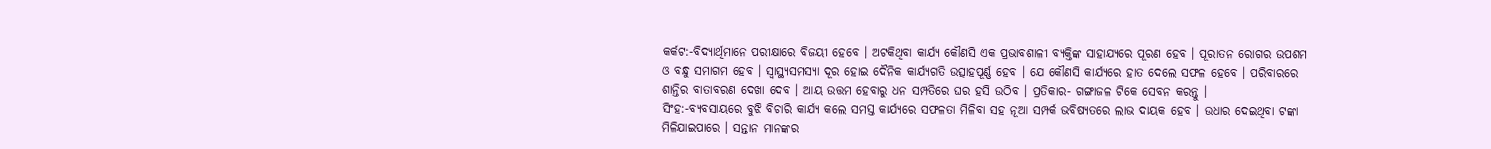କର୍କଟ:-ବିଦ୍ୟାର୍ଥିମାନେ ପରୀକ୍ଷାରେ ବିଜୟୀ ହେବେ । ଅଟକିଥିବା କାର୍ଯ୍ୟ କୌଣସି ଏକ ପ୍ରଭାବଶାଳୀ ବ୍ୟକ୍ତିଙ୍କ ସାହାଯ୍ୟରେ ପୂରଣ ହେବ । ପୂରାତନ ରୋଗର ଉପଶମ ଓ ବନ୍ଧୁ ସମାଗମ ହେବ । ସ୍ୱାସ୍ଥ୍ୟସମସ୍ୟା ଦୂର ହୋଇ ଦୈନିକ କାର୍ଯ୍ୟଗତି ଉତ୍ସାହପୂର୍ଣ୍ଣ ହେବ । ଯେ କୌଣସି କାର୍ଯ୍ୟରେ ହାତ ଦେଲେ ସଫଳ ହେବେ । ପରିବାରରେ ଶାନ୍ତିର ବାତାବରଣ ଦେଖା ଦେବ । ଆୟ ଉତ୍ତମ ହେବାରୁ ଧନ ସମ୍ପତିରେ ଘର ହସି ଉଠିବ । ପ୍ରତିକାର- ଗଙ୍ଗାଜଳ ଟିକେ ସେବନ କରନ୍ତୁ ।
ସିଂହ:-ବ୍ୟବସାୟରେ ବୁଝି ବିଚାରି କାର୍ଯ୍ୟ କଲେ ସମସ୍ତ କାର୍ଯ୍ୟରେ ସଫଳତା ମିଳିବା ସହ ନୂଆ ସମ୍ପର୍କ ଭବିଷ୍ୟତରେ ଲାଭ ଦାୟକ ହେବ । ଉଧାର ଦେଇଥିବା ଟଙ୍କା ମିଳିଯାଇପାରେ । ସନ୍ତାନ ମାନଙ୍କର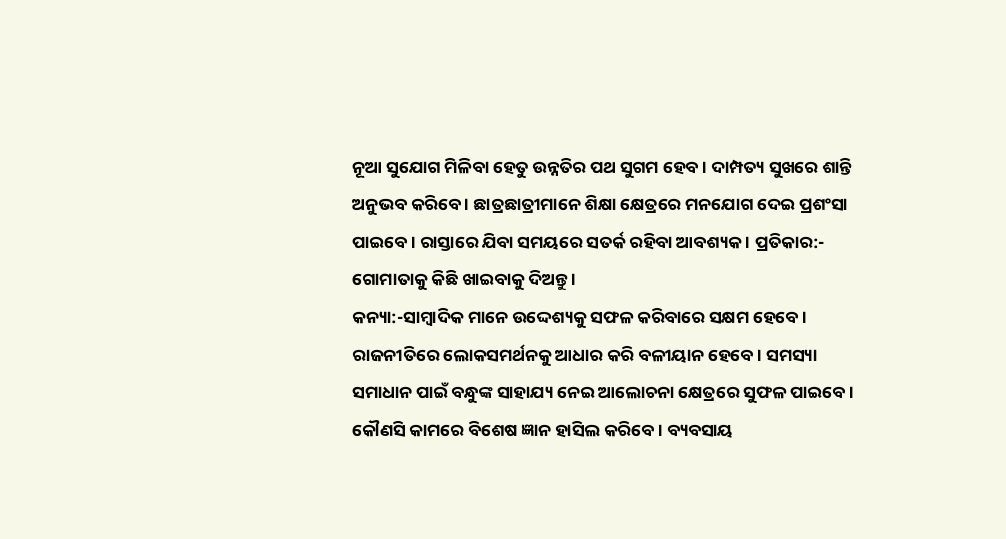ନୂଆ ସୁଯୋଗ ମିଳିବା ହେତୁ ଉନ୍ନତିର ପଥ ସୁଗମ ହେବ । ଦାମ୍ପତ୍ୟ ସୁଖରେ ଶାନ୍ତି ଅନୁଭବ କରିବେ । ଛାତ୍ରଛାତ୍ରୀମାନେ ଶିକ୍ଷା କ୍ଷେତ୍ରରେ ମନଯୋଗ ଦେଇ ପ୍ରଶଂସା ପାଇବେ । ରାସ୍ତାରେ ଯିବା ସମୟରେ ସତର୍କ ରହିବା ଆବଶ୍ୟକ । ପ୍ରତିକାର:- ଗୋମାତାକୁ କିଛି ଖାଇବାକୁ ଦିଅନ୍ତୁ ।
କନ୍ୟା:-ସାମ୍ବାଦିକ ମାନେ ଉଦ୍ଦେଶ୍ୟକୁ ସଫଳ କରିବାରେ ସକ୍ଷମ ହେବେ । ରାଜନୀତିରେ ଲୋକସମର୍ଥନକୁ ଆଧାର କରି ବଳୀୟାନ ହେବେ । ସମସ୍ୟା ସମାଧାନ ପାଇଁ ବନ୍ଧୁଙ୍କ ସାହାଯ୍ୟ ନେଇ ଆଲୋଚନା କ୍ଷେତ୍ରରେ ସୁଫଳ ପାଇବେ । କୌଣସି କାମରେ ବିଶେଷ ଜ୍ଞାନ ହାସିଲ କରିବେ । ବ୍ୟବସାୟ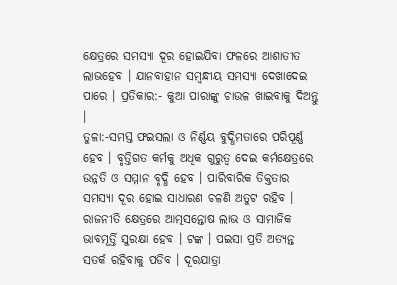କ୍ଷେତ୍ରରେ ସମସ୍ୟା ଦୂର ହୋଇଯିବା ଫଳରେ ଆଶାତୀତ ଲାଭହେବ । ଯାନବାହାନ ସମ୍ବନ୍ଧୀୟ ସମସ୍ୟା ଦେଖାଦେଇ ପାରେ । ପ୍ରତିକାର:- କୁଆ ପାରାଙ୍କୁ ଚାଉଳ ଖାଇବାକୁ ଦିଅନ୍ତୁ ।
ତୁଳା:-ସମସ୍ତ ଫଇସଲା ଓ ନିର୍ଣ୍ଣୟ ବୁଦ୍ଧିମତାରେ ପରିପୂର୍ଣ୍ଣ ହେବ । ବୃତ୍ତିଗତ କର୍ମକୁ ଅଧିକ ଗୁରୁତ୍ଵ ଦେଇ କର୍ମକ୍ଷେତ୍ରରେ ଉନ୍ନତି ଓ ସମ୍ମାନ ବୃଦ୍ଧି ହେବ । ପାରିବାରିକ ତିକ୍ତତାର ସମସ୍ୟା ଦୂର ହୋଇ ସାଧାରଣ ଚଳଣି ଅତୁଟ ରହିବ । ରାଜନୀତି କ୍ଷେତ୍ରରେ ଆତ୍ମସନ୍ତୋଷ ଲାଭ ଓ ସାମାଜିକ ଭାବମୂର୍ତ୍ତି ସୁରକ୍ଷା ହେବ । ଟଙ୍କ । ପଇସା ପ୍ରତି ଅତ୍ୟନ୍ତ ସତର୍କ ରହିବାକୁ ପଡିବ । ଦୂରଯାତ୍ରା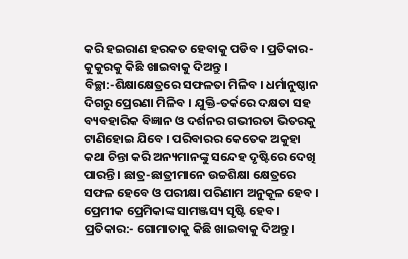କରି ହଇରାଣ ହରକତ ହେବାକୁ ପଡିବ । ପ୍ରତିକାର- କୁକୁରକୁ କିଛି ଖାଇବାକୁ ଦିଅନ୍ତୁ ।
ବିଚ୍ଛା:-ଶିକ୍ଷାକ୍ଷେତ୍ରରେ ସଫଳତା ମିଳିବ । ଧର୍ମାନୁଷ୍ଠାନ ଦିଗରୁ ପ୍ରେରଣା ମିଳିବ । ଯୁକ୍ତି-ତର୍କରେ ଦକ୍ଷତା ସହ ବ୍ୟବହାରିକ ବିଜ୍ଞାନ ଓ ଦର୍ଶନର ଗଭୀରତା ଭିତରକୁ ଟାଣିହୋଇ ଯିବେ । ପରିବାରର କେତେକ ଅକୁହା କଥା ଚିନ୍ତା କରି ଅନ୍ୟମାନଙ୍କୁ ସନ୍ଦେହ ଦୃଷ୍ଟିରେ ଦେଖି ପାରନ୍ତି । ଛାତ୍ର-ଛାତ୍ରୀମାନେ ଉଚ୍ଚଶିକ୍ଷା କ୍ଷେତ୍ରରେ ସଫଳ ହେବେ ଓ ପରୀକ୍ଷା ପରିଣାମ ଅନୁକୂଳ ହେବ । ପ୍ରେମୀକ ପ୍ରେମିକାଙ୍କ ସାମଞ୍ଜସ୍ୟ ସୃଷ୍ଟି ହେବ । ପ୍ରତିକାର:- ଗୋମାତାକୁ କିଛି ଖାଇବାକୁ ଦିଅନ୍ତୁ ।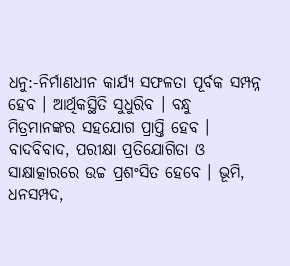ଧନୁ:-ନିର୍ମାଣଧୀନ କାର୍ଯ୍ୟ ସଫଳତା ପୂର୍ବକ ସମ୍ପନ୍ନ ହେବ । ଆର୍ଥିକସ୍ଥିତି ସୁଧୁରିବ । ବନ୍ଧୁ ମିତ୍ରମାନଙ୍କର ସହଯୋଗ ପ୍ରାପ୍ତି ହେବ । ବାଦବିବାଦ, ପରୀକ୍ଷା ପ୍ରତିଯୋଗିତା ଓ ସାକ୍ଷାତ୍କାରରେ ଉଚ୍ଚ ପ୍ରଶଂସିତ ହେବେ । ଭୂମି, ଧନସମ୍ପଦ,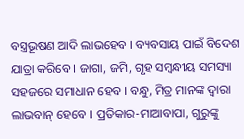ବସ୍ତ୍ରଭୂଷଣ ଆଦି ଲାଭହେବ । ବ୍ୟବସାୟ ପାଇଁ ବିଦେଶ ଯାତ୍ରା କରିବେ । ଜାଗା, ଜମି, ଗୃହ ସମ୍ବନ୍ଧୀୟ ସମସ୍ୟା ସହଜରେ ସମାଧାନ ହେବ । ବନ୍ଧୁ, ମିତ୍ର ମାନଙ୍କ ଦ୍ୱାରା ଲାଭବାନ୍ ହେବେ । ପ୍ରତିକାର-ମାଆବାପା, ଗୁରୁଙ୍କୁ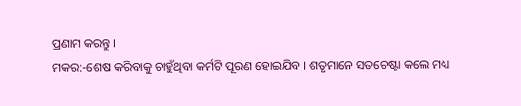ପ୍ରଣାମ କରନ୍ତୁ ।
ମକର:-ଶେଷ କରିବାକୁ ଚାହୁଁଥିବା କର୍ମଟି ପୂରଣ ହୋଇଯିବ । ଶତୃମାନେ ସତଚେଷ୍ଟା କଲେ ମଧ୍ୟ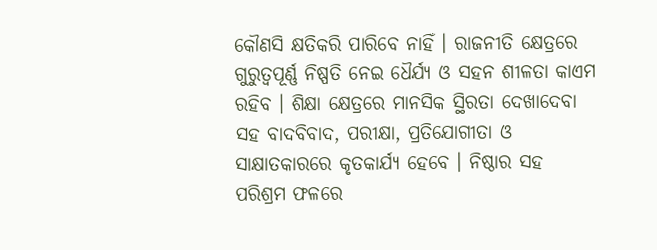କୌଣସି କ୍ଷତିକରି ପାରିବେ ନାହିଁ । ରାଜନୀତି କ୍ଷେତ୍ରରେ ଗୁରୁତ୍ୱପୂର୍ଣ୍ଣ ନିଷ୍ପତି ନେଇ ଧୈର୍ଯ୍ୟ ଓ ସହନ ଶୀଳତା କାଏମ ରହିବ । ଶିକ୍ଷା କ୍ଷେତ୍ରରେ ମାନସିକ ସ୍ଥିରତା ଦେଖାଦେବା ସହ ବାଦବିବାଦ, ପରୀକ୍ଷା, ପ୍ରତିଯୋଗୀତା ଓ ସାକ୍ଷାତକାରରେ କୃତକାର୍ଯ୍ୟ ହେବେ । ନିଷ୍ଠାର ସହ ପରିଶ୍ରମ ଫଳରେ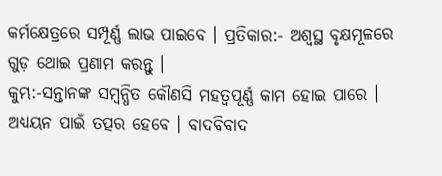କର୍ମକ୍ଷେତ୍ରରେ ସମ୍ପୂର୍ଣ୍ଣ ଲାଭ ପାଇବେ । ପ୍ରତିକାର:- ଅଶ୍ୱସ୍ଥ ବୃକ୍ଷମୂଳରେ ଗୁଡ଼ ଥୋଇ ପ୍ରଣାମ କରନ୍ତୁ ।
କୁମ୍ଭ:-ସନ୍ତାନଙ୍କ ସମ୍ବନ୍ଧିତ କୌଣସି ମହତ୍ଵପୂର୍ଣ୍ଣ କାମ ହୋଇ ପାରେ । ଅଧ୍ୟୟନ ପାଇଁ ତତ୍ପର ହେବେ । ବାଦବିବାଦ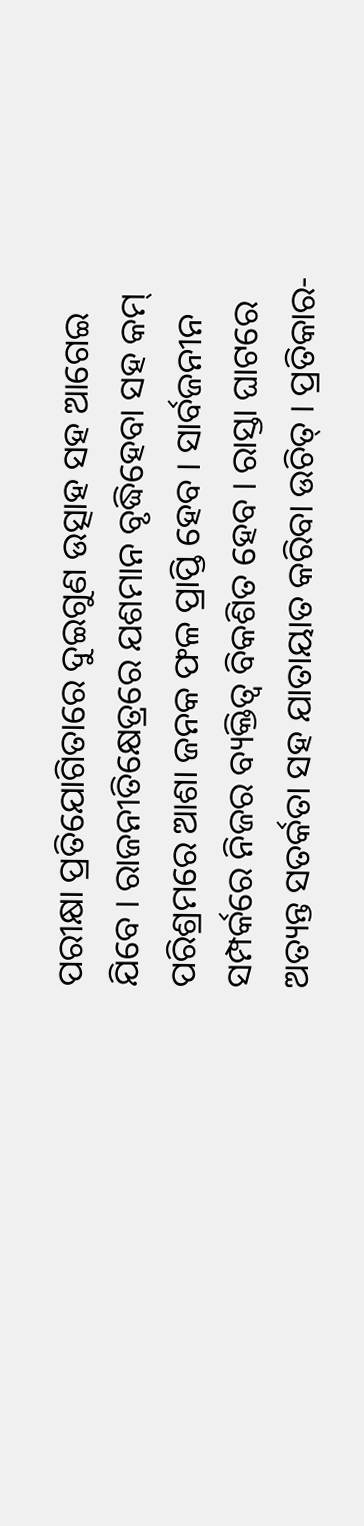ପରୀକ୍ଷା ପ୍ରତିଯୋଗିତାରେ ଦୁଇଗୁଣ ଉତ୍ସାହ ସହ ଆଗେଇ ଯିବେ । ରାଜନୀତିକ୍ଷେତ୍ରରେ ଯଶମାନ ବୃଦ୍ଧିହେବା ସହ କମ୍ ପରିଶ୍ରମରେ ଆଶା ଜନକ ଫଳ ପ୍ରାପ୍ତି ହେବ । ସାର୍ବଜନୀନ ସମ୍ପର୍କରେ ନିଜର ବ୍ୟକ୍ତିତ୍ଵ ବିକଶିତ ହେବ । ରାସ୍ତା ଘାଟରେ ଅତ୍ୟନ୍ତ ସତର୍କତା ସହ ଯାତାୟାତ କରିବା ଉଚିତ୍ । ପ୍ରତିକାର-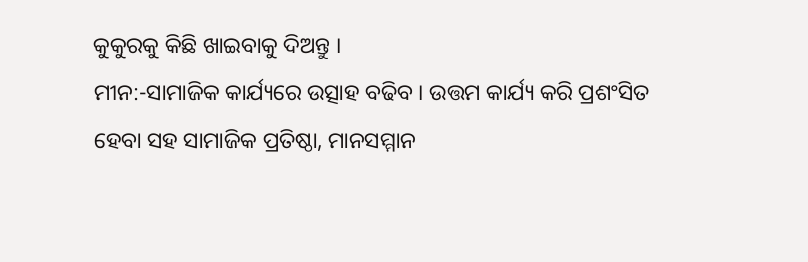କୁକୁରକୁ କିଛି ଖାଇବାକୁ ଦିଅନ୍ତୁ ।
ମୀନ:-ସାମାଜିକ କାର୍ଯ୍ୟରେ ଉତ୍ସାହ ବଢିବ । ଉତ୍ତମ କାର୍ଯ୍ୟ କରି ପ୍ରଶଂସିତ ହେବା ସହ ସାମାଜିକ ପ୍ରତିଷ୍ଠା, ମାନସମ୍ମାନ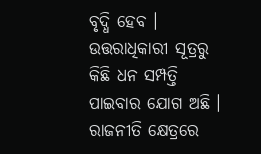ବୃଦ୍ଧି ହେବ । ଉତ୍ତରାଧିକାରୀ ସୂତ୍ରରୁ କିଛି ଧନ ସମ୍ପତ୍ତି ପାଇବାର ଯୋଗ ଅଛି । ରାଜନୀତି କ୍ଷେତ୍ରରେ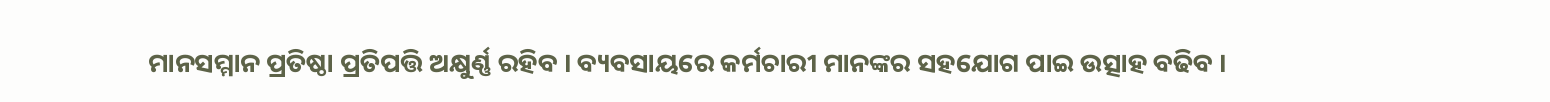ମାନସମ୍ମାନ ପ୍ରତିଷ୍ଠା ପ୍ରତିପତ୍ତି ଅକ୍ଷୁର୍ଣ୍ଣ ରହିବ । ବ୍ୟବସାୟରେ କର୍ମଚାରୀ ମାନଙ୍କର ସହଯୋଗ ପାଇ ଉତ୍ସାହ ବଢିବ ।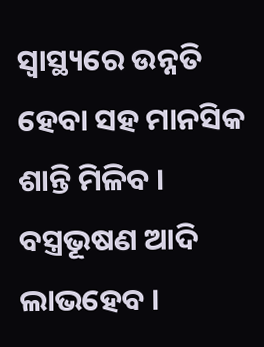ସ୍ୱାସ୍ଥ୍ୟରେ ଉନ୍ନତି ହେବା ସହ ମାନସିକ ଶାନ୍ତି ମିଳିବ । ବସ୍ତ୍ରଭୂଷଣ ଆଦି ଲାଭହେବ ।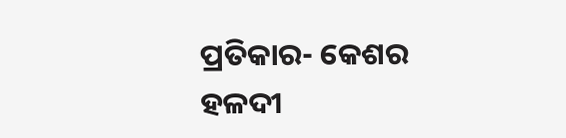ପ୍ରତିକାର- କେଶର ହଳଦୀ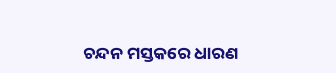ଚନ୍ଦନ ମସ୍ତକରେ ଧାରଣ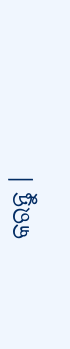କରନ୍ତୁ ।